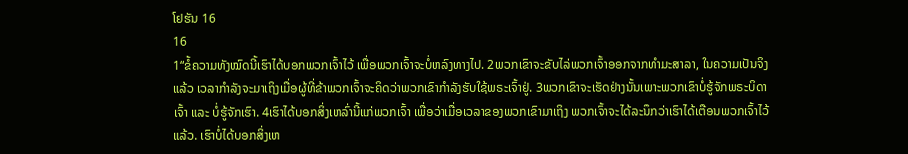ໂຢຮັນ 16
16
1“ຂໍ້ຄວາມທັງໝົດນີ້ເຮົາໄດ້ບອກພວກເຈົ້າໄວ້ ເພື່ອພວກເຈົ້າຈະບໍ່ຫລົງທາງໄປ. 2ພວກເຂົາຈະຂັບໄລ່ພວກເຈົ້າອອກຈາກທຳມະສາລາ, ໃນຄວາມເປັນຈິງແລ້ວ ເວລາກຳລັງຈະມາເຖິງເມື່ອຜູ້ທີ່ຂ້າພວກເຈົ້າຈະຄິດວ່າພວກເຂົາກຳລັງຮັບໃຊ້ພຣະເຈົ້າຢູ່. 3ພວກເຂົາຈະເຮັດຢ່າງນັ້ນເພາະພວກເຂົາບໍ່ຮູ້ຈັກພຣະບິດາເຈົ້າ ແລະ ບໍ່ຮູ້ຈັກເຮົາ. 4ເຮົາໄດ້ບອກສິ່ງເຫລົ່ານີ້ແກ່ພວກເຈົ້າ ເພື່ອວ່າເມື່ອເວລາຂອງພວກເຂົາມາເຖິງ ພວກເຈົ້າຈະໄດ້ລະນຶກວ່າເຮົາໄດ້ເຕືອນພວກເຈົ້າໄວ້ແລ້ວ. ເຮົາບໍ່ໄດ້ບອກສິ່ງເຫ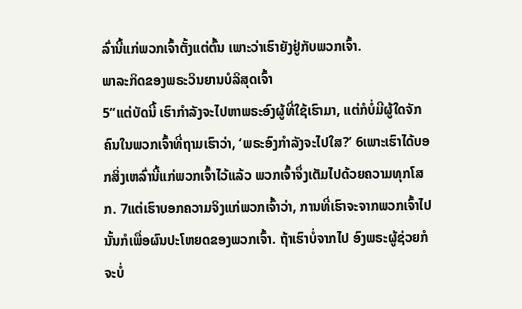ລົ່ານີ້ແກ່ພວກເຈົ້າຕັ້ງແຕ່ຕົ້ນ ເພາະວ່າເຮົາຍັງຢູ່ກັບພວກເຈົ້າ.
ພາລະກິດຂອງພຣະວິນຍານບໍລິສຸດເຈົ້າ
5“ແຕ່ບັດນີ້ ເຮົາກຳລັງຈະໄປຫາພຣະອົງຜູ້ທີ່ໃຊ້ເຮົາມາ, ແຕ່ກໍບໍ່ມີຜູ້ໃດຈັກຄົນໃນພວກເຈົ້າທີ່ຖາມເຮົາວ່າ, ‘ພຣະອົງກຳລັງຈະໄປໃສ?’ 6ເພາະເຮົາໄດ້ບອກສິ່ງເຫລົ່ານີ້ແກ່ພວກເຈົ້າໄວ້ແລ້ວ ພວກເຈົ້າຈຶ່ງເຕັມໄປດ້ວຍຄວາມທຸກໂສກ. 7ແຕ່ເຮົາບອກຄວາມຈິງແກ່ພວກເຈົ້າວ່າ, ການທີ່ເຮົາຈະຈາກພວກເຈົ້າໄປນັ້ນກໍເພື່ອຜົນປະໂຫຍດຂອງພວກເຈົ້າ. ຖ້າເຮົາບໍ່ຈາກໄປ ອົງພຣະຜູ້ຊ່ວຍກໍຈະບໍ່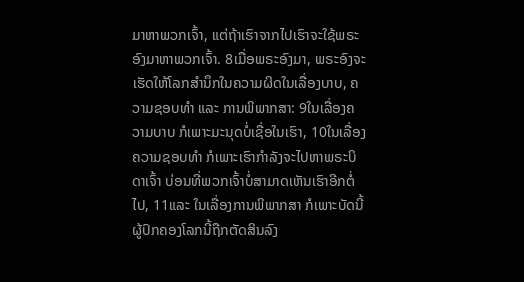ມາຫາພວກເຈົ້າ, ແຕ່ຖ້າເຮົາຈາກໄປເຮົາຈະໃຊ້ພຣະອົງມາຫາພວກເຈົ້າ. 8ເມື່ອພຣະອົງມາ, ພຣະອົງຈະເຮັດໃຫ້ໂລກສຳນຶກໃນຄວາມຜິດໃນເລື່ອງບາບ, ຄວາມຊອບທຳ ແລະ ການພິພາກສາ: 9ໃນເລື່ອງຄວາມບາບ ກໍເພາະມະນຸດບໍ່ເຊື່ອໃນເຮົາ, 10ໃນເລື່ອງຄວາມຊອບທຳ ກໍເພາະເຮົາກຳລັງຈະໄປຫາພຣະບິດາເຈົ້າ ບ່ອນທີ່ພວກເຈົ້າບໍ່ສາມາດເຫັນເຮົາອີກຕໍ່ໄປ, 11ແລະ ໃນເລື່ອງການພິພາກສາ ກໍເພາະບັດນີ້ຜູ້ປົກຄອງໂລກນີ້ຖືກຕັດສິນລົງ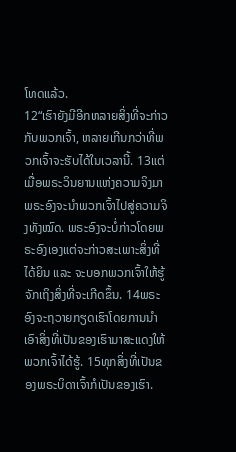ໂທດແລ້ວ.
12“ເຮົາຍັງມີອີກຫລາຍສິ່ງທີ່ຈະກ່າວກັບພວກເຈົ້າ, ຫລາຍເກີນກວ່າທີ່ພວກເຈົ້າຈະຮັບໄດ້ໃນເວລານີ້. 13ແຕ່ເມື່ອພຣະວິນຍານແຫ່ງຄວາມຈິງມາ ພຣະອົງຈະນຳພວກເຈົ້າໄປສູ່ຄວາມຈິງທັງໝົດ. ພຣະອົງຈະບໍ່ກ່າວໂດຍພຣະອົງເອງແຕ່ຈະກ່າວສະເພາະສິ່ງທີ່ໄດ້ຍິນ ແລະ ຈະບອກພວກເຈົ້າໃຫ້ຮູ້ຈັກເຖິງສິ່ງທີ່ຈະເກີດຂຶ້ນ. 14ພຣະອົງຈະຖວາຍກຽດເຮົາໂດຍການນຳເອົາສິ່ງທີ່ເປັນຂອງເຮົາມາສະແດງໃຫ້ພວກເຈົ້າໄດ້ຮູ້. 15ທຸກສິ່ງທີ່ເປັນຂອງພຣະບິດາເຈົ້າກໍເປັນຂອງເຮົາ.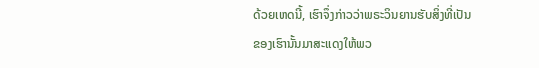ດ້ວຍເຫດນີ້, ເຮົາຈຶ່ງກ່າວວ່າພຣະວິນຍານຮັບສິ່ງທີ່ເປັນຂອງເຮົານັ້ນມາສະແດງໃຫ້ພວ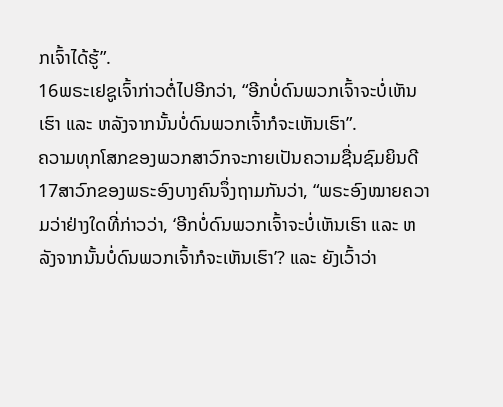ກເຈົ້າໄດ້ຮູ້”.
16ພຣະເຢຊູເຈົ້າກ່າວຕໍ່ໄປອີກວ່າ, “ອີກບໍ່ດົນພວກເຈົ້າຈະບໍ່ເຫັນເຮົາ ແລະ ຫລັງຈາກນັ້ນບໍ່ດົນພວກເຈົ້າກໍຈະເຫັນເຮົາ”.
ຄວາມທຸກໂສກຂອງພວກສາວົກຈະກາຍເປັນຄວາມຊື່ນຊົມຍິນດີ
17ສາວົກຂອງພຣະອົງບາງຄົນຈຶ່ງຖາມກັນວ່າ, “ພຣະອົງໝາຍຄວາມວ່າຢ່າງໃດທີ່ກ່າວວ່າ, ‘ອີກບໍ່ດົນພວກເຈົ້າຈະບໍ່ເຫັນເຮົາ ແລະ ຫລັງຈາກນັ້ນບໍ່ດົນພວກເຈົ້າກໍຈະເຫັນເຮົາ’? ແລະ ຍັງເວົ້າວ່າ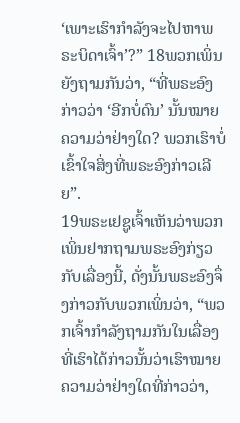‘ເພາະເຮົາກຳລັງຈະໄປຫາພຣະບິດາເຈົ້າ’?” 18ພວກເພິ່ນຍັງຖາມກັນວ່າ, “ທີ່ພຣະອົງກ່າວວ່າ ‘ອີກບໍ່ດົນ’ ນັ້ນໝາຍຄວາມວ່າຢ່າງໃດ? ພວກເຮົາບໍ່ເຂົ້າໃຈສິ່ງທີ່ພຣະອົງກ່າວເລີຍ”.
19ພຣະເຢຊູເຈົ້າເຫັນວ່າພວກເພິ່ນຢາກຖາມພຣະອົງກ່ຽວກັບເລື່ອງນີ້, ດັ່ງນັ້ນພຣະອົງຈຶ່ງກ່າວກັບພວກເພິ່ນວ່າ, “ພວກເຈົ້າກຳລັງຖາມກັນໃນເລື່ອງທີ່ເຮົາໄດ້ກ່າວນັ້ນວ່າເຮົາໝາຍຄວາມວ່າຢ່າງໃດທີ່ກ່າວວ່າ,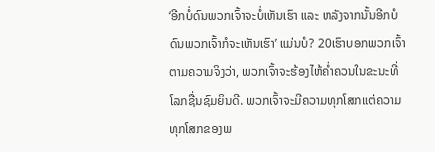‘ອີກບໍ່ດົນພວກເຈົ້າຈະບໍ່ເຫັນເຮົາ ແລະ ຫລັງຈາກນັ້ນອີກບໍດົນພວກເຈົ້າກໍຈະເຫັນເຮົາ’ ແມ່ນບໍ? 20ເຮົາບອກພວກເຈົ້າຕາມຄວາມຈິງວ່າ, ພວກເຈົ້າຈະຮ້ອງໄຫ້ຄ່ຳຄວນໃນຂະນະທີ່ໂລກຊື່ນຊົມຍິນດີ. ພວກເຈົ້າຈະມີຄວາມທຸກໂສກແຕ່ຄວາມທຸກໂສກຂອງພ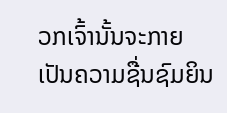ວກເຈົ້ານັ້ນຈະກາຍເປັນຄວາມຊື່ນຊົມຍິນ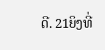ດີ. 21ຍິງທີ່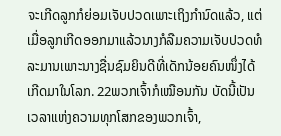ຈະເກີດລູກກໍຍ່ອມເຈັບປວດເພາະເຖິງກຳນົດແລ້ວ, ແຕ່ເມື່ອລູກເກີດອອກມາແລ້ວນາງກໍລືມຄວາມເຈັບປວດທໍລະມານເພາະນາງຊື່ນຊົມຍິນດີທີ່ເດັກນ້ອຍຄົນໜຶ່ງໄດ້ເກີດມາໃນໂລກ. 22ພວກເຈົ້າກໍເໝືອນກັນ ບັດນີ້ເປັນເວລາແຫ່ງຄວາມທຸກໂສກຂອງພວກເຈົ້າ,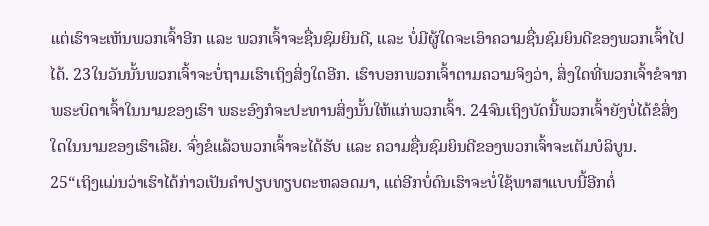ແຕ່ເຮົາຈະເຫັນພວກເຈົ້າອີກ ແລະ ພວກເຈົ້າຈະຊື່ນຊົມຍິນດີ, ແລະ ບໍ່ມີຜູ້ໃດຈະເອົາຄວາມຊື່ນຊົມຍິນດີຂອງພວກເຈົ້າໄປໄດ້. 23ໃນວັນນັ້ນພວກເຈົ້າຈະບໍ່ຖາມເຮົາເຖິງສິ່ງໃດອີກ. ເຮົາບອກພວກເຈົ້າຕາມຄວາມຈິງວ່າ, ສິ່ງໃດທີ່ພວກເຈົ້າຂໍຈາກພຣະບິດາເຈົ້າໃນນາມຂອງເຮົາ ພຣະອົງກໍຈະປະທານສິ່ງນັ້ນໃຫ້ແກ່ພວກເຈົ້າ. 24ຈົນເຖິງບັດນີ້ພວກເຈົ້າຍັງບໍ່ໄດ້ຂໍສິ່ງໃດໃນນາມຂອງເຮົາເລີຍ. ຈົ່ງຂໍແລ້ວພວກເຈົ້າຈະໄດ້ຮັບ ແລະ ຄວາມຊື່ນຊົມຍິນດີຂອງພວກເຈົ້າຈະເຕັມບໍລິບູນ.
25“ເຖິງແມ່ນວ່າເຮົາໄດ້ກ່າວເປັນຄຳປຽບທຽບຕະຫລອດມາ, ແຕ່ອີກບໍ່ດົນເຮົາຈະບໍ່ໃຊ້ພາສາແບບນີ້ອີກຕໍ່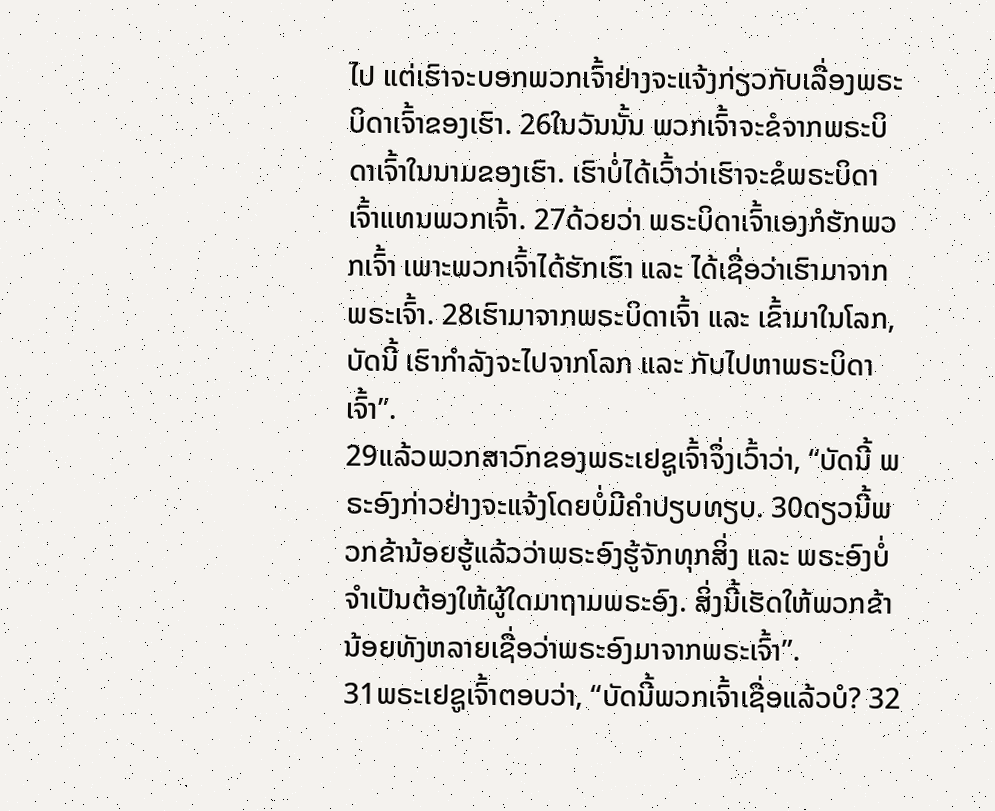ໄປ ແຕ່ເຮົາຈະບອກພວກເຈົ້າຢ່າງຈະແຈ້ງກ່ຽວກັບເລື່ອງພຣະບິດາເຈົ້າຂອງເຮົາ. 26ໃນວັນນັ້ນ ພວກເຈົ້າຈະຂໍຈາກພຣະບິດາເຈົ້າໃນນາມຂອງເຮົາ. ເຮົາບໍ່ໄດ້ເວົ້າວ່າເຮົາຈະຂໍພຣະບິດາເຈົ້າແທນພວກເຈົ້າ. 27ດ້ວຍວ່າ ພຣະບິດາເຈົ້າເອງກໍຮັກພວກເຈົ້າ ເພາະພວກເຈົ້າໄດ້ຮັກເຮົາ ແລະ ໄດ້ເຊື່ອວ່າເຮົາມາຈາກພຣະເຈົ້າ. 28ເຮົາມາຈາກພຣະບິດາເຈົ້າ ແລະ ເຂົ້າມາໃນໂລກ, ບັດນີ້ ເຮົາກຳລັງຈະໄປຈາກໂລກ ແລະ ກັບໄປຫາພຣະບິດາເຈົ້າ”.
29ແລ້ວພວກສາວົກຂອງພຣະເຢຊູເຈົ້າຈຶ່ງເວົ້າວ່າ, “ບັດນີ້ ພຣະອົງກ່າວຢ່າງຈະແຈ້ງໂດຍບໍ່ມີຄຳປຽບທຽບ. 30ດຽວນີ້ພວກຂ້ານ້ອຍຮູ້ແລ້ວວ່າພຣະອົງຮູ້ຈັກທຸກສິ່ງ ແລະ ພຣະອົງບໍ່ຈຳເປັນຕ້ອງໃຫ້ຜູ້ໃດມາຖາມພຣະອົງ. ສິ່ງນີ້ເຮັດໃຫ້ພວກຂ້ານ້ອຍທັງຫລາຍເຊື່ອວ່າພຣະອົງມາຈາກພຣະເຈົ້າ”.
31ພຣະເຢຊູເຈົ້າຕອບວ່າ, “ບັດນີ້ພວກເຈົ້າເຊື່ອແລ້ວບໍ? 32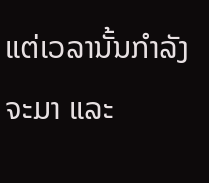ແຕ່ເວລານັ້ນກຳລັງຈະມາ ແລະ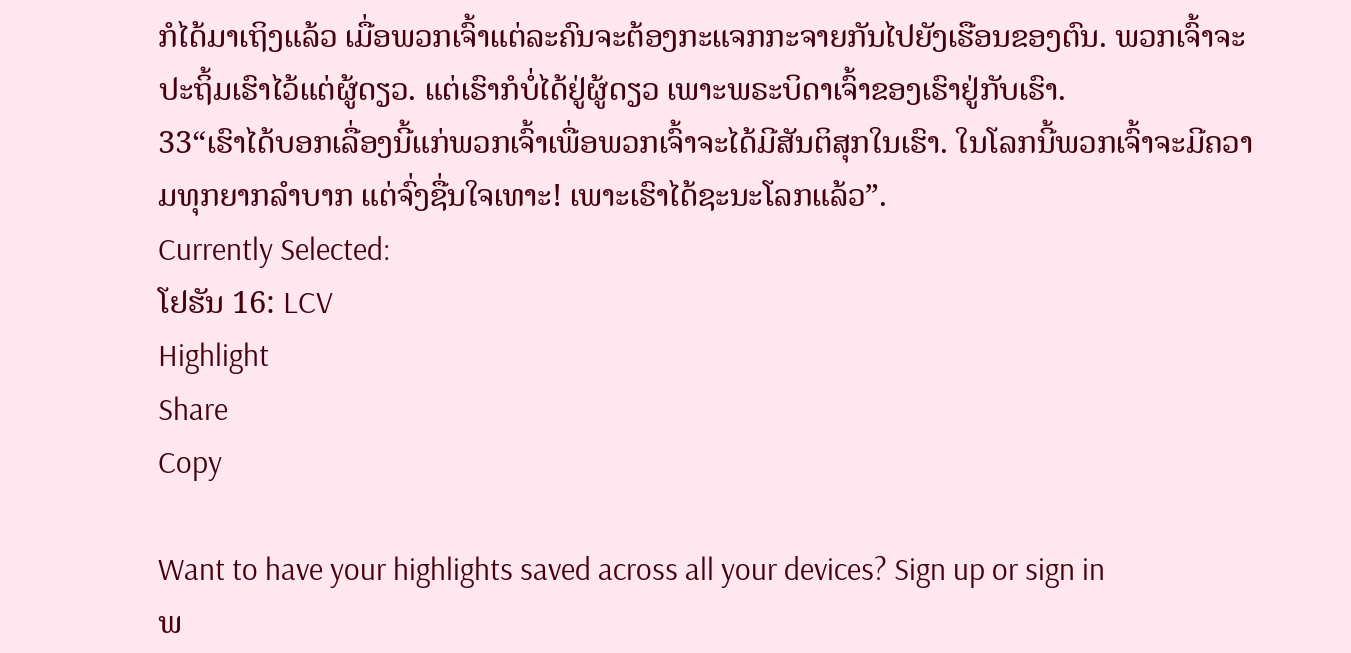ກໍໄດ້ມາເຖິງແລ້ວ ເມື່ອພວກເຈົ້າແຕ່ລະຄົນຈະຕ້ອງກະແຈກກະຈາຍກັນໄປຍັງເຮືອນຂອງຕົນ. ພວກເຈົ້າຈະປະຖິ້ມເຮົາໄວ້ແຕ່ຜູ້ດຽວ. ແຕ່ເຮົາກໍບໍ່ໄດ້ຢູ່ຜູ້ດຽວ ເພາະພຣະບິດາເຈົ້າຂອງເຮົາຢູ່ກັບເຮົາ.
33“ເຮົາໄດ້ບອກເລື່ອງນີ້ແກ່ພວກເຈົ້າເພື່ອພວກເຈົ້າຈະໄດ້ມີສັນຕິສຸກໃນເຮົາ. ໃນໂລກນີ້ພວກເຈົ້າຈະມີຄວາມທຸກຍາກລໍາບາກ ແຕ່ຈົ່ງຊື່ນໃຈເທາະ! ເພາະເຮົາໄດ້ຊະນະໂລກແລ້ວ”.
Currently Selected:
ໂຢຮັນ 16: LCV
Highlight
Share
Copy

Want to have your highlights saved across all your devices? Sign up or sign in
ພ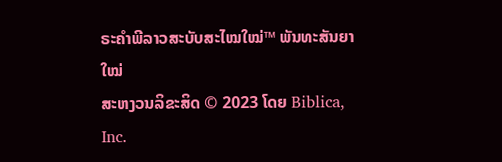ຣະຄຳພີລາວສະບັບສະໄໝໃໝ່™ ພັນທະສັນຍາໃໝ່
ສະຫງວນລິຂະສິດ © 2023 ໂດຍ Biblica, Inc.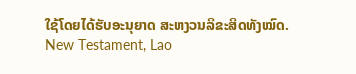ໃຊ້ໂດຍໄດ້ຮັບອະນຸຍາດ ສະຫງວນລິຂະສິດທັງໝົດ.
New Testament, Lao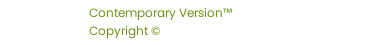Contemporary Version™
Copyright ©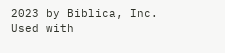2023 by Biblica, Inc.
Used with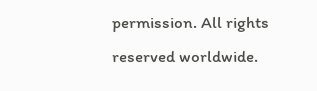permission. All rights reserved worldwide.